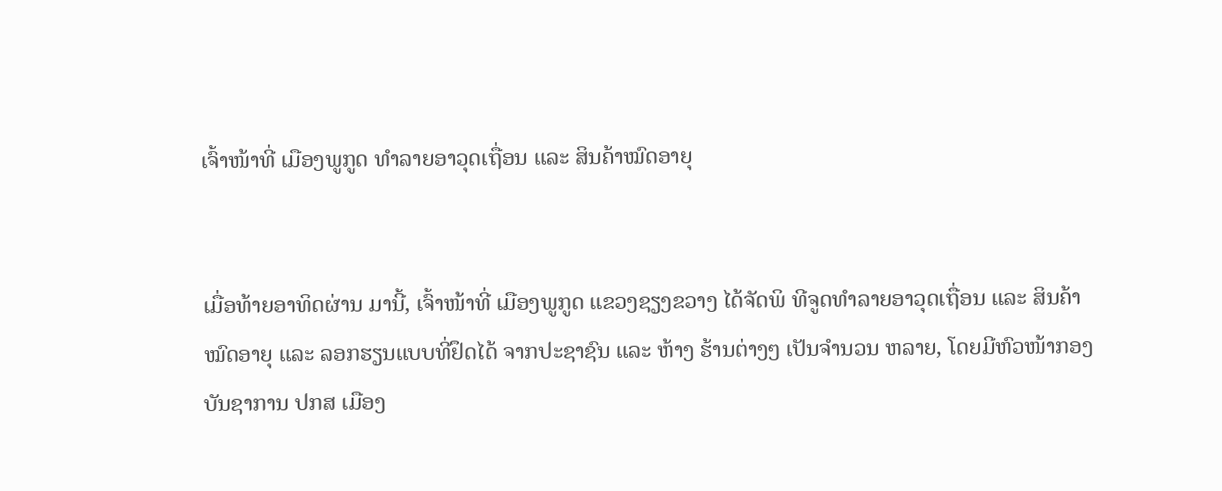ເຈົ້າໜ້າທີ່ ເມືອງພູກູດ ທຳລາຍອາວຸດເຖື່ອນ ແລະ ສິນຄ້າໝົດອາຍຸ


ເມື່ອທ້າຍອາທິດຜ່ານ ມານີ້, ເຈົ້າໜ້າທີ່ ເມືອງພູກູດ ແຂວງຊຽງຂວາງ ໄດ້ຈັດພິ ທີຈູດທຳລາຍອາວຸດເຖື່ອນ ແລະ ສິນຄ້າໝົດອາຍຸ ແລະ ລອກຮຽນແບບທີ່ຢຶດໄດ້ ຈາກປະຊາຊົນ ແລະ ຫ້າງ ຮ້ານຕ່າງໆ ເປັນຈຳນວນ ຫລາຍ, ໂດຍມີຫົວໜ້າກອງ ບັນຊາການ ປກສ ເມືອງ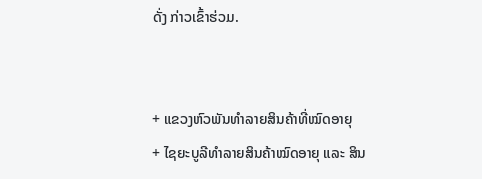ດັ່ງ ກ່າວເຂົ້າຮ່ວມ.


+ ແຂວງຫົວພັນທຳລາຍສິນຄ້າທີ່ໝົດອາຍຸ
+ ໄຊຍະບູລີທຳລາຍສິນຄ້າໝົດອາຍຸ ແລະ ສິນ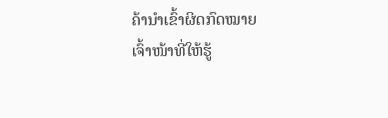ຄ້ານຳເຂົ້າຜິດກົດໝາຍ
ເຈົ້າໜ້າທີ່ໃຫ້ຮູ້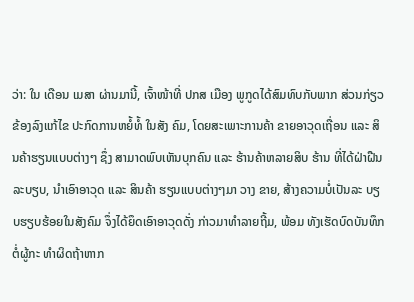ວ່າ: ໃນ ເດືອນ ເມສາ ຜ່ານມານີ້, ເຈົ້າໜ້າທີ່ ປກສ ເມືອງ ພູກູດໄດ້ສົມທົບກັບພາກ ສ່ວນກ່ຽວຂ້ອງລົງແກ້ໄຂ ປະກົດການຫຍໍ້ທໍ້ ໃນສັງ ຄົມ, ໂດຍສະເພາະການຄ້າ ຂາຍອາວຸດເຖື່ອນ ແລະ ສິນຄ້າຮຽນແບບຕ່າງໆ ຊຶ່ງ ສາມາດພົບເຫັນບຸກຄົນ ແລະ ຮ້ານຄ້າຫລາຍສິບ ຮ້ານ ທີ່ໄດ້ຝ່າຝືນ ລະບຽບ, ນຳເອົາອາວຸດ ແລະ ສິນຄ້າ ຮຽນແບບຕ່າງໆມາ ວາງ ຂາຍ, ສ້າງຄວາມບໍ່ເປັນລະ ບຽບຮຽບຮ້ອຍໃນສັງຄົມ ຈຶ່ງໄດ້ຍຶດເອົາອາວຸດດັ່ງ ກ່າວມາທຳລາຍຖີ້ມ, ພ້ອມ ທັງເຮັດບົດບັນທຶກຕໍ່ຜູ້ກະ ທຳຜິດຖ້າຫາກ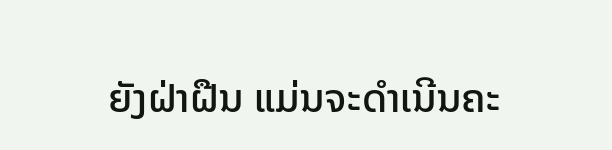ຍັງຝ່າຝືນ ແມ່ນຈະດຳເນີນຄະ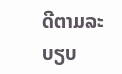ດີຕາມລະບຽບ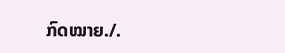ກົດໝາຍ./.